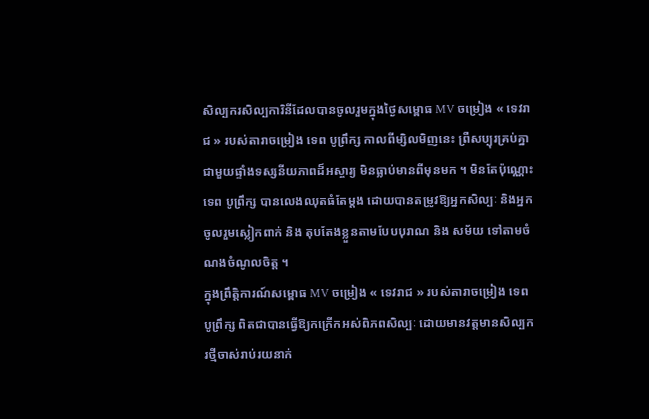សិល្បករសិល្បការិនីដែលបានចូលរួមក្នុងថ្ងៃសម្ពោធ MV ចម្រៀង « ទេវរាជ » របស់តារាចម្រៀង ទេព បូព្រឹក្ស កាលពីម្សិលមិញនេះ ព្រឺសប្បុរគ្រប់គ្នា ជាមួយផ្ទាំងទស្សនីយភាពដ៏អស្ចារ្យ មិនធ្លាប់មានពីមុនមក ។ មិនតែប៉ុណ្ណោះ ទេព បូព្រឹក្ស បានលេងឈុតធំតែម្តង ដោយបានតម្រូវឱ្យអ្នកសិល្បៈ និងអ្នកចូលរួមស្លៀកពាក់ និង តុបតែងខ្លួនតាមបែបបុរាណ និង សម័យ ទៅតាមចំណងចំណូលចិត្ត ។
ក្នុងព្រឹត្តិការណ៍សម្ពោធ MV ចម្រៀង « ទេវរាជ » របស់តារាចម្រៀង ទេព បូព្រឹក្ស ពិតជាបានធ្វើឱ្យកក្រើកអស់ពិភពសិល្បៈ ដោយមានវត្តមានសិល្បករថ្មីចាស់រាប់រយនាក់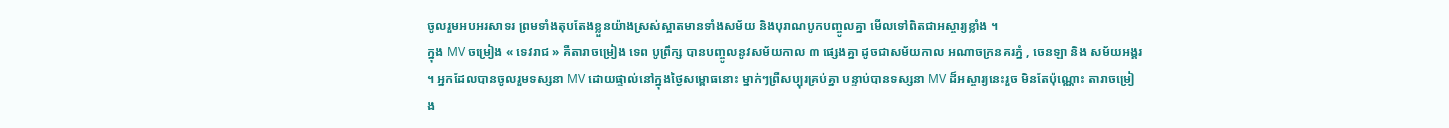ចូលរួមអបអរសាទរ ព្រមទាំងតុបតែងខ្លួនយ៉ាងស្រស់ស្អាតមានទាំងសម័យ និងបុរាណបូកបញ្ចូលគ្នា មើលទៅពិតជាអស្ចារ្យខ្លាំង ។
ក្នុង MV ចម្រៀង « ទេវរាជ » គឺតារាចម្រៀង ទេព បូព្រឹក្ស បានបញ្ចូលនូវសម័យកាល ៣ ផ្សេងគ្នា ដូចជាសម័យកាល អណាចក្រនគរភ្នំ , ចេនឡា និង សម័យអង្គរ ។ អ្នកដែលបានចូលរួមទស្សនា MV ដោយផ្ទាល់នៅក្នុងថ្ងៃសម្ពោធនោះ ម្នាក់ៗព្រឺសប្បុរគ្រប់គ្នា បន្ទាប់បានទស្សនា MV ដ៏អស្ចារ្យនេះរួច មិនតែប៉ុណ្ណោះ តារាចម្រៀង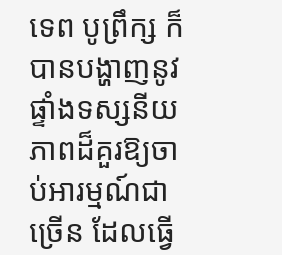ទេព បូព្រឹក្ស ក៏បានបង្ហាញនូវផ្ទាំងទស្សនីយភាពដ៏គួរឱ្យចាប់អារម្មណ៍ជាច្រើន ដែលធ្វើ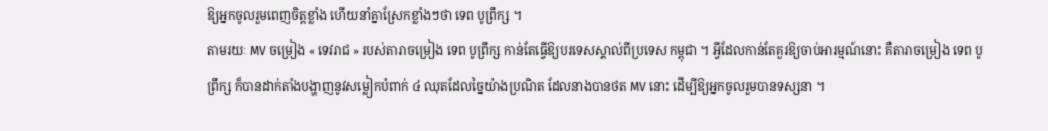ឱ្យអ្នកចូលរួមពេញចិត្តខ្លាំង ហើយនាំគ្នាស្រែកខ្លាំងៗថា ទេព បូព្រឹក្ស ។
តាមរយៈ MV ចម្រៀង « ទេវរាជ » របស់តារាចម្រៀង ទេព បូព្រឹក្ស កាន់តែធ្វើឱ្យបរទេសស្គាល់ពីប្រទេស កម្ពុជា ។ អ្វីដែលកាន់តែគួរឱ្យចាប់អារម្មណ៍នោះ គឺតារាចម្រៀង ទេព បូព្រឹក្ស ក៏បានដាក់តាំងបង្ហាញនូវសម្លៀកបំពាក់ ៤ ឈុតដែលច្នៃយ៉ាងប្រណិត ដែលនាងបានថត MV នោះ ដើម្បីឱ្យអ្នកចូលរួមបានទស្សនា ។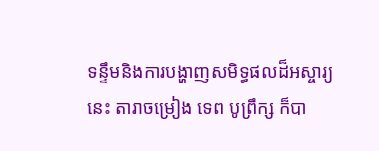ទន្ទឹមនិងការបង្ហាញសមិទ្ធផលដ៏អស្ចារ្យនេះ តារាចម្រៀង ទេព បូព្រឹក្ស ក៏បា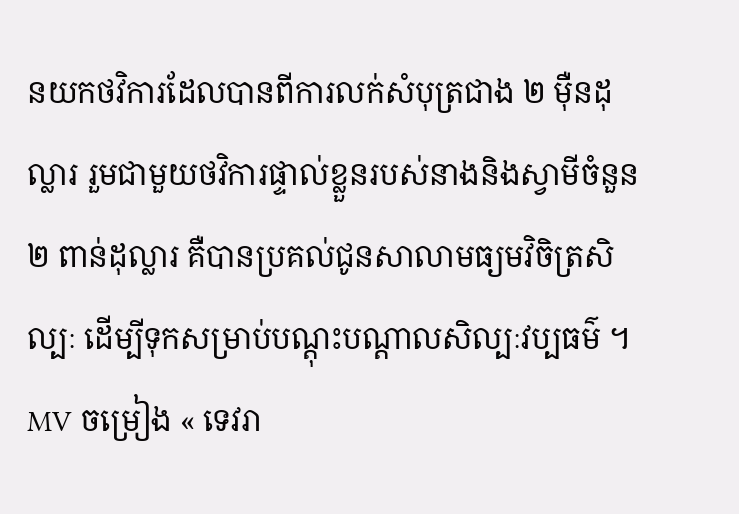នយកថវិការដែលបានពីការលក់សំបុត្រជាង ២ ម៉ឺនដុល្លារ រួមជាមួយថវិការផ្ទាល់ខ្លួនរបស់នាងនិងស្វាមីចំនួន ២ ពាន់ដុល្លារ គឺបានប្រគល់ជូនសាលាមធ្យមវិចិត្រសិល្បៈ ដើម្បីទុកសម្រាប់បណ្តុះបណ្តាលសិល្បៈវប្បធម៌ ។
MV ចម្រៀង « ទេវរា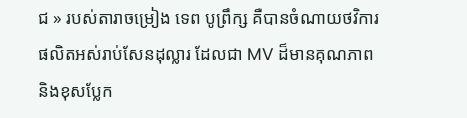ជ » របស់តារាចម្រៀង ទេព បូព្រឹក្ស គឺបានចំណាយថវិការផលិតអស់រាប់សែនដុល្លារ ដែលជា MV ដ៏មានគុណភាព និងខុសប្លែក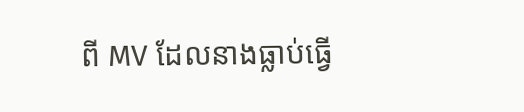ពី MV ដែលនាងធ្លាប់ធ្វើ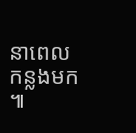នាពេលកន្លងមក ៕